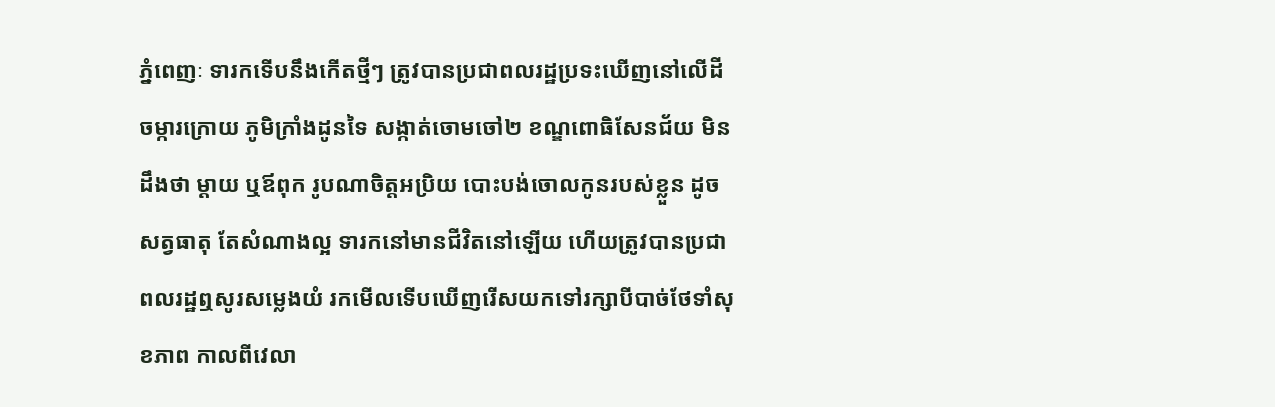ភ្នំពេញៈ ទារកទើបនឹងកើតថ្មីៗ ត្រូវបានប្រជាពលរដ្ឋប្រទះឃើញនៅលើដីចម្ការក្រោយ ភូមិក្រាំងដូនទៃ សង្កាត់ចោមចៅ២ ខណ្ឌពោធិសែនជ័យ មិនដឹងថា ម្តាយ ឬឪពុក រូបណាចិត្តអប្រិយ បោះបង់ចោលកូនរបស់ខ្លួន ដូចសត្វធាតុ តែសំណាងល្អ ទារកនៅមានជីវិតនៅឡើយ ហើយត្រូវបានប្រជាពលរដ្ឋឮសូរសម្លេងយំ រកមើលទើបឃើញរើសយកទៅរក្សាបីបាច់ថែទាំសុខភាព កាលពីវេលា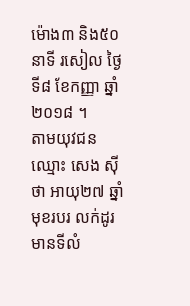ម៉ោង៣ និង៥០នាទី រសៀល ថ្ងៃទី៨ ខែកញ្ញា ឆ្នាំ២០១៨ ។
តាមយុវជនឈ្មោះ សេង សុីថា អាយុ២៧ ឆ្នាំ មុខរបរ លក់ដូរ មានទីលំ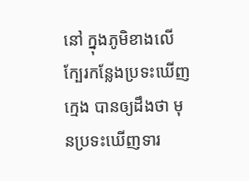នៅ ក្នុងភូមិខាងលើ ក្បែរកន្លែងប្រទះឃើញក្មេង បានឲ្យដឹងថា មុនប្រទះឃើញទារ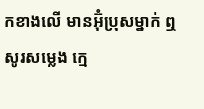កខាងលើ មានអ៊ុំប្រុសម្នាក់ ឮសូរសម្លេង ក្មេ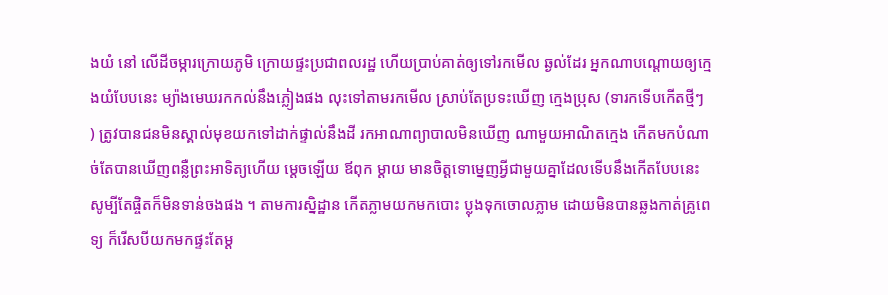ងយំ នៅ លើដីចម្ការក្រោយភូមិ ក្រោយផ្ទះប្រជាពលរដ្ឋ ហើយប្រាប់គាត់ឲ្យទៅរកមើល ឆ្ងល់ដែរ អ្នកណាបណ្តោយឲ្យក្មេងយំបែបនេះ ម្យ៉ាងមេឃរកកល់នឹងភ្លៀងផង លុះទៅតាមរកមើល ស្រាប់តែប្រទះឃើញ ក្មេងប្រុស (ទារកទើបកើតថ្មីៗ ) ត្រូវបានជនមិនស្គាល់មុខយកទៅដាក់ផ្ទាល់នឹងដី រកអាណាព្យាបាលមិនឃើញ ណាមួយអាណិតក្មេង កើតមកបំណាច់តែបានឃើញពន្លឺព្រះអាទិត្យហើយ ម្តេចឡើយ ឪពុក ម្តាយ មានចិត្តទោម្នេញអ្វីជាមួយគ្នាដែលទើបនឹងកើតបែបនេះ សូម្បីតែផ្ចិតក៏មិនទាន់ចងផង ។ តាមការស្និដ្ឋាន កើតភ្លាមយកមកបោះ ប្លុងទុកចោលភ្លាម ដោយមិនបានឆ្លងកាត់គ្រូពេទ្យ ក៏រើសបីយកមកផ្ទះតែម្ត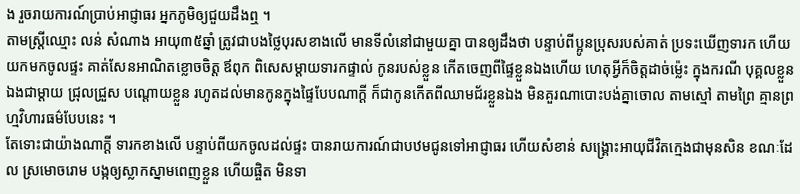ង រួចរាយការណ៍ប្រាប់អាជ្ញាធរ អ្នកភូមិឲ្យជួយដឹងឮ ។
តាមស្រ្តីឈ្មោះ លន់ សំណាង អាយុ៣៥ឆ្នាំ ត្រូវជាបងថ្លៃបុរសខាងលើ មានទីលំនៅជាមួយគ្នា បានឲ្យដឹងថា បន្ទាប់ពីប្អូនប្រុសរបស់គាត់ ប្រទះឃើញទារក ហើយយកមកចូលផ្ទះ គាត់សែនអាណិតខ្លោចចិត្ត ឪពុក ពិសេសម្តាយទារកផ្ទាល់ កូនរបស់ខ្លួន កើតចេញពីផ្ទៃខ្លួនឯងហើយ ហេតុអ្វីក៏ចិត្តដាច់ម្ល៉េះ ក្នុងករណី បុគ្គលខ្លួនឯងជាម្តាយ ជ្រុលជ្រួស បណ្តោយខ្លួន រហូតដល់មានកូនក្នុងផ្ទៃបែបណាក្តី ក៏ជាកូនកើតពីឈាមជ័រខ្លួនឯង មិនគួរណាបោះបង់គ្នាចោល តាមស្មៅ តាមព្រៃ គ្មានព្រហ្មវិហារធម៌បែបនេះ ។
តែទោះជាយ៉ាងណាក្តី ទារកខាងលើ បន្ទាប់ពីយកចូលដល់ផ្ទះ បានរាយការណ៍ជាបឋមជូនទៅអាជ្ញាធរ ហើយសំខាន់ សង្រ្គោះអាយុជីវិតក្មេងជាមុនសិន ខណៈដែល ស្រមោចរោម បង្កឲ្យស្លាកស្នាមពេញខ្លួន ហើយផ្ចិត មិនទា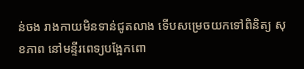ន់ចង រាងកាយមិនទាន់ជូតលាង ទើបសម្រេចយកទៅពិនិត្យ សុខភាព នៅមន្ទីរពេទ្យបង្អែកពោ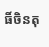ធិ៍ចិនតុ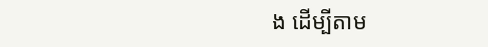ង ដើម្បីតាម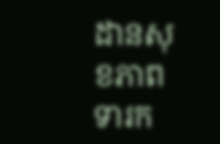ដានសុខភាពទារក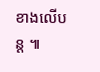ខាងលើបន្ត ៕